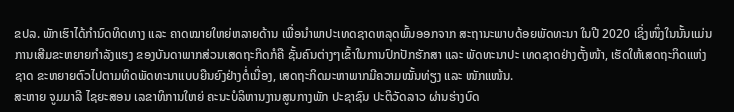ຂປລ. ພັກເຮົາໄດ້ກຳນົດທິດທາງ ແລະ ຄາດໝາຍໃຫຍ່ຫລາຍດ້ານ ເພື່ອນຳພາປະເທດຊາດຫລຸດພົ້ນອອກຈາກ ສະຖານະພາບດ້ອຍພັດທະນາ ໃນປີ 2020 ເຊິ່ງໜຶ່ງໃນນັ້ນແມ່ນການເສີມຂະຫຍາຍກໍາລັງແຮງ ຂອງບັນດາພາກສ່ວນເສດຖະກິດກໍຄື ຊັ້ນຄົນຕ່າງໆເຂົ້າໃນການປົກປັກຮັກສາ ແລະ ພັດທະນາປະ ເທດຊາດຢ່າງຕັ້ງໜ້າ, ເຮັດໃຫ້ເສດຖະກິດແຫ່ງຊາດ ຂະຫຍາຍຕົວໄປຕາມທິດພັດທະນາແບບຍືນຍົງຢ່າງຕໍ່ເນື່ອງ, ເສດຖະກິດມະຫາພາກມີຄວາມໝັ້ນທ່ຽງ ແລະ ໜັກແໜ້ນ.
ສະຫາຍ ຈູມມາລີ ໄຊຍະສອນ ເລຂາທິການໃຫຍ່ ຄະນະບໍລິຫານງານສູນກາງພັກ ປະຊາຊົນ ປະຕິວັດລາວ ຜ່ານຮ່າງບົດ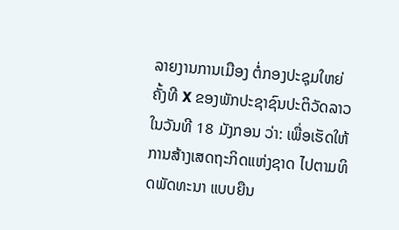ລາຍງານການເມືອງ ຕໍ່ກອງປະຊຸມໃຫຍ່ ຄັ້ງທີ X ຂອງພັກປະຊາຊົນປະຕິວັດລາວ ໃນວັນທີ 18 ມັງກອນ ວ່າ: ເພື່ອເຮັດໃຫ້ການສ້າງເສດຖະກິດແຫ່ງຊາດ ໄປຕາມທິດພັດທະນາ ແບບຍືນ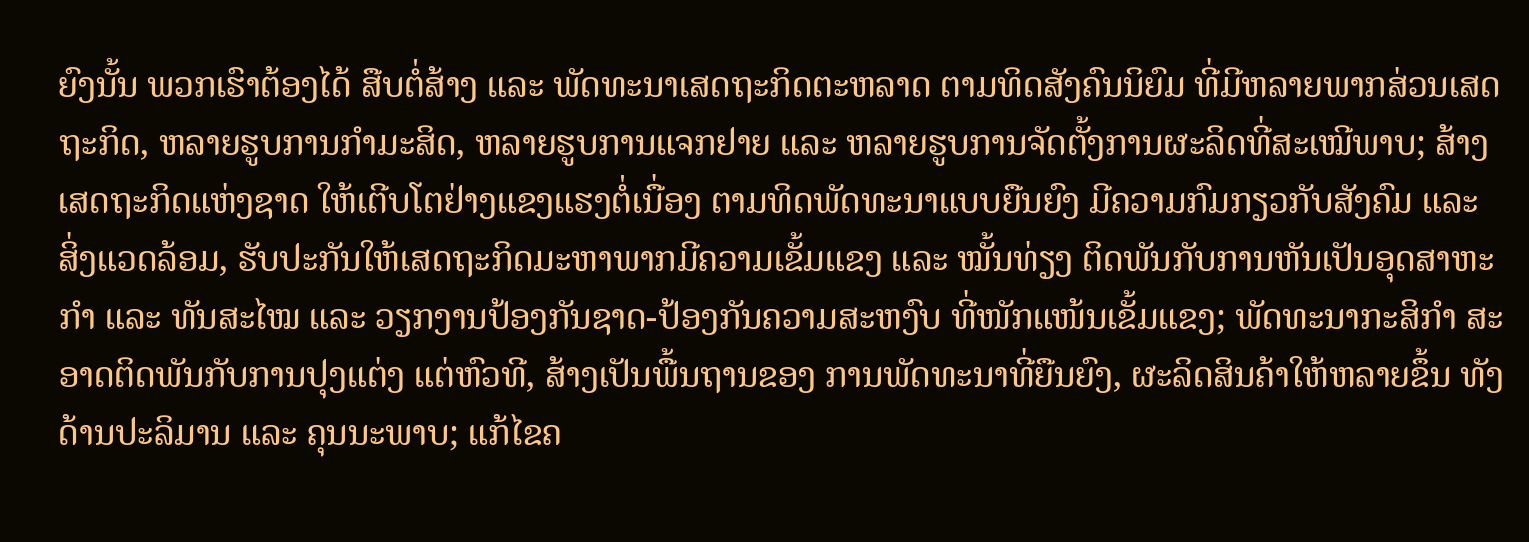ຍົງນັ້ນ ພວກເຮົາຕ້ອງໄດ້ ສືບຕໍ່ສ້າງ ແລະ ພັດທະນາເສດຖະກິດຕະຫລາດ ຕາມທິດສັງຄົນນິຍົມ ທີ່ມີຫລາຍພາກສ່ວນເສດຖະກິດ, ຫລາຍຮູບການກຳມະສິດ, ຫລາຍຮູບການແຈກຢາຍ ແລະ ຫລາຍຮູບການຈັດຕັ້ງການຜະລິດທີ່ສະເໝີພາບ; ສ້າງເສດຖະກິດແຫ່ງຊາດ ໃຫ້ເຕີບໂຕຢ່າງແຂງແຮງຕໍ່ເນື່ອງ ຕາມທິດພັດທະນາແບບຍືນຍົງ ມີຄວາມກົມກຽວກັບສັງຄົມ ແລະ ສິ່ງແວດລ້ອມ, ຮັບປະກັນໃຫ້ເສດຖະກິດມະຫາພາກມີຄວາມເຂັ້ມແຂງ ແລະ ໝັ້ນທ່ຽງ ຕິດພັນກັບການຫັນເປັນອຸດສາຫະກຳ ແລະ ທັນສະໄໝ ແລະ ວຽກງານປ້ອງກັນຊາດ-ປ້ອງກັນຄວາມສະຫງົບ ທີ່ໜັກແໜ້ນເຂັ້ມແຂງ; ພັດທະນາກະສິກຳ ສະອາດຕິດພັນກັບການປຸງແຕ່ງ ແຕ່ຫົວທີ, ສ້າງເປັນພື້ນຖານຂອງ ການພັດທະນາທີ່ຍືນຍົງ, ຜະລິດສິນຄ້າໃຫ້ຫລາຍຂຶ້ນ ທັງດ້ານປະລິມານ ແລະ ຄຸນນະພາບ; ແກ້ໄຂຄ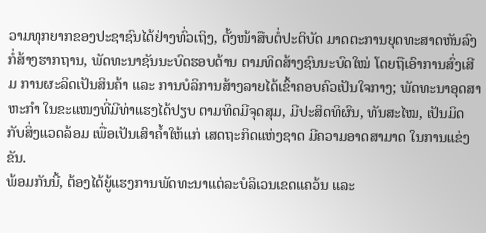ວາມທຸກຍາກຂອງປະຊາຊົນໄດ້ຢ່າງທົ່ວເຖິງ, ຕັ້ງໜ້າສືບຕໍ່ປະຕິບັດ ມາດຕະການຍຸດທະສາດຫັນລົງກໍ່ສ້າງຮາກຖານ, ພັດທະນາຊັນນະບົດຮອບດ້ານ ຕາມທິດສ້າງຊົນນະບົດໃໝ່ ໂດຍຖືເອົາການສົ່ງເສີມ ການຜະລິດເປັນສິນຄ້າ ແລະ ການບໍລິການສ້າງລາຍໄດ້ເຂົ້າຄອບຄົວເປັນໃຈກາງ; ພັດທະນາອຸດສາຫະກຳ ໃນຂະແໜງທີ່ມີທ່າແຮງໄດ້ປຽບ ຕາມທິດມີຈຸດສຸມ, ມີປະສິດທິຜົນ, ທັນສະໄໝ, ເປັນມິດກັບສິ່ງແວດລ້ອມ ເພື່ອເປັນເສົາຄ້ຳໃຫ້ແກ່ ເສດຖະກິດແຫ່ງຊາດ ມີຄວາມອາດສາມາດ ໃນການແຂ່ງຂັນ.
ພ້ອມກັນນີ້, ຕ້ອງໄດ້ຍູ້ແຮງການພັດທະນາແຕ່ລະບໍລິເວນເຂດແຄວ້ນ ແລະ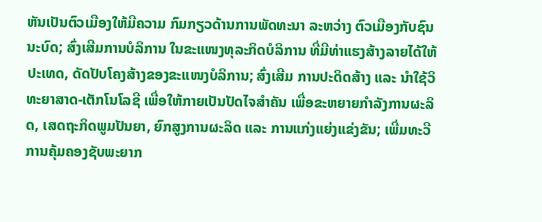ຫັນເປັນຕົວເມືອງໃຫ້ມີຄວາມ ກົມກຽວດ້ານການພັດທະນາ ລະຫວ່າງ ຕົວເມືອງກັບຊົນນະບົດ; ສົ່ງເສີມການບໍລິການ ໃນຂະແໜງທຸລະກິດບໍລິການ ທີ່ມີທ່າແຮງສ້າງລາຍໄດ້ໃຫ້ປະເທດ, ດັດປັບໂຄງສ້າງຂອງຂະແໜງບໍລິການ; ສົ່ງເສີມ ການປະດິດສ້າງ ແລະ ນຳໃຊ້ວິທະຍາສາດ-ເຕັກໂນໂລຊີ ເພື່ອໃຫ້ກາຍເປັນປັດໄຈສຳຄັນ ເພື່ອຂະຫຍາຍກຳລັງການຜະລິດ, ເສດຖະກິດພູມປັນຍາ, ຍົກສູງການຜະລິດ ແລະ ການແກ່ງແຍ່ງແຂ່ງຂັນ; ເພີ່ມທະວີການຄຸ້ມຄອງຊັບພະຍາກ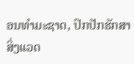ອນທຳມະຊາດ, ປົກປັກຮັກສາສິ່ງແວດ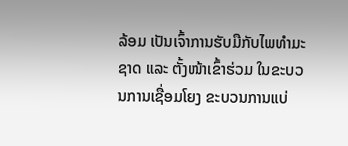ລ້ອມ ເປັນເຈົ້າການຮັບມືກັບໄພທຳມະຊາດ ແລະ ຕັ້ງໜ້າເຂົ້າຮ່ວມ ໃນຂະບວນການເຊື່ອມໂຍງ ຂະບວນການແບ່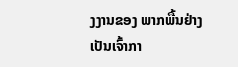ງງານຂອງ ພາກພື້ນຢ່າງ ເປັນເຈົ້າກາ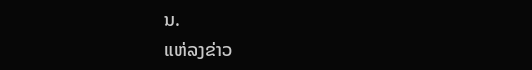ນ.
ແຫ່ລງຂ່າວ